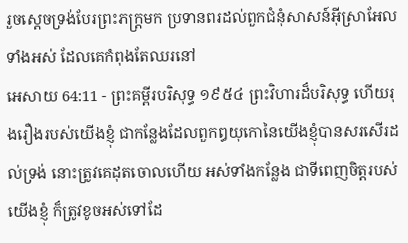រួចស្តេចទ្រង់បែរព្រះភក្ត្រមក ប្រទានពរដល់ពួកជំនុំសាសន៍អ៊ីស្រាអែលទាំងអស់ ដែលគេកំពុងតែឈរនៅ
អេសាយ 64:11 - ព្រះគម្ពីរបរិសុទ្ធ ១៩៥៤ ព្រះវិហារដ៏បរិសុទ្ធ ហើយរុងរឿងរបស់យើងខ្ញុំ ជាកន្លែងដែលពួកឰយុកោនៃយើងខ្ញុំបានសរសើរដល់ទ្រង់ នោះត្រូវគេដុតចោលហើយ អស់ទាំងកន្លែង ជាទីពេញចិត្តរបស់យើងខ្ញុំ ក៏ត្រូវខូចអស់ទៅដែ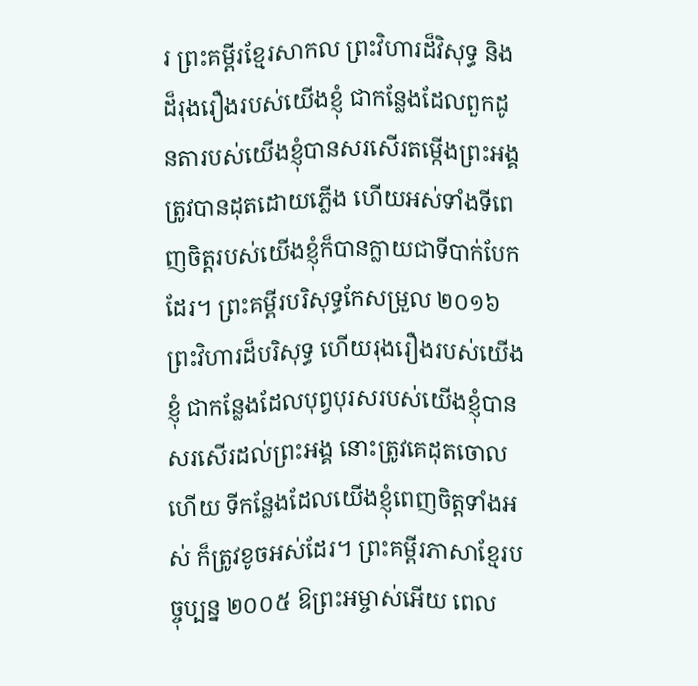រ ព្រះគម្ពីរខ្មែរសាកល ព្រះវិហារដ៏វិសុទ្ធ និងដ៏រុងរឿងរបស់យើងខ្ញុំ ជាកន្លែងដែលពួកដូនតារបស់យើងខ្ញុំបានសរសើរតម្កើងព្រះអង្គ ត្រូវបានដុតដោយភ្លើង ហើយអស់ទាំងទីពេញចិត្តរបស់យើងខ្ញុំក៏បានក្លាយជាទីបាក់បែកដែរ។ ព្រះគម្ពីរបរិសុទ្ធកែសម្រួល ២០១៦ ព្រះវិហារដ៏បរិសុទ្ធ ហើយរុងរឿងរបស់យើងខ្ញុំ ជាកន្លែងដែលបុព្វបុរសរបស់យើងខ្ញុំបានសរសើរដល់ព្រះអង្គ នោះត្រូវគេដុតចោលហើយ ទីកន្លែងដែលយើងខ្ញុំពេញចិត្តទាំងអស់ ក៏ត្រូវខូចអស់ដែរ។ ព្រះគម្ពីរភាសាខ្មែរបច្ចុប្បន្ន ២០០៥ ឱព្រះអម្ចាស់អើយ ពេល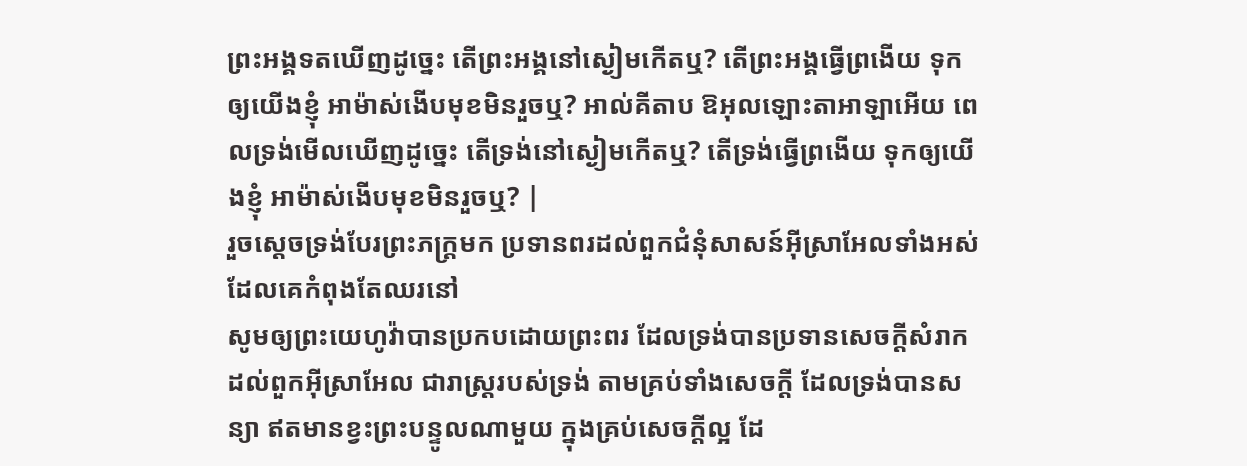ព្រះអង្គទតឃើញដូច្នេះ តើព្រះអង្គនៅស្ងៀមកើតឬ? តើព្រះអង្គធ្វើព្រងើយ ទុកឲ្យយើងខ្ញុំ អាម៉ាស់ងើបមុខមិនរួចឬ? អាល់គីតាប ឱអុលឡោះតាអាឡាអើយ ពេលទ្រង់មើលឃើញដូច្នេះ តើទ្រង់នៅស្ងៀមកើតឬ? តើទ្រង់ធ្វើព្រងើយ ទុកឲ្យយើងខ្ញុំ អាម៉ាស់ងើបមុខមិនរួចឬ? |
រួចស្តេចទ្រង់បែរព្រះភក្ត្រមក ប្រទានពរដល់ពួកជំនុំសាសន៍អ៊ីស្រាអែលទាំងអស់ ដែលគេកំពុងតែឈរនៅ
សូមឲ្យព្រះយេហូវ៉ាបានប្រកបដោយព្រះពរ ដែលទ្រង់បានប្រទានសេចក្ដីសំរាក ដល់ពួកអ៊ីស្រាអែល ជារាស្ត្ររបស់ទ្រង់ តាមគ្រប់ទាំងសេចក្ដី ដែលទ្រង់បានសន្យា ឥតមានខ្វះព្រះបន្ទូលណាមួយ ក្នុងគ្រប់សេចក្ដីល្អ ដែ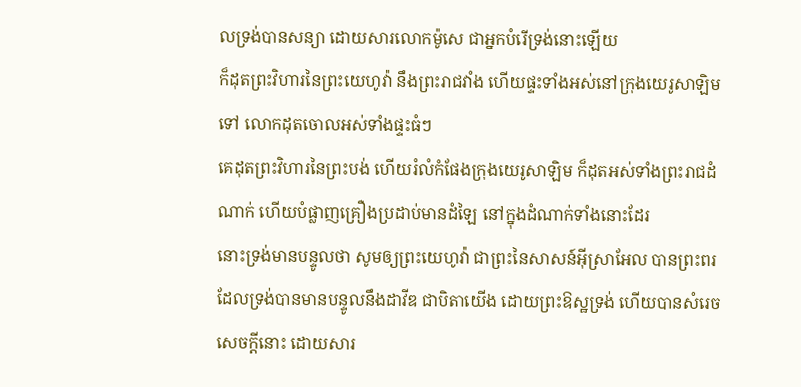លទ្រង់បានសន្យា ដោយសារលោកម៉ូសេ ជាអ្នកបំរើទ្រង់នោះឡើយ
ក៏ដុតព្រះវិហារនៃព្រះយេហូវ៉ា នឹងព្រះរាជវាំង ហើយផ្ទះទាំងអស់នៅក្រុងយេរូសាឡិមទៅ លោកដុតចោលអស់ទាំងផ្ទះធំៗ
គេដុតព្រះវិហារនៃព្រះបង់ ហើយរំលំកំផែងក្រុងយេរូសាឡិម ក៏ដុតអស់ទាំងព្រះរាជដំណាក់ ហើយបំផ្លាញគ្រឿងប្រដាប់មានដំឡៃ នៅក្នុងដំណាក់ទាំងនោះដែរ
នោះទ្រង់មានបន្ទូលថា សូមឲ្យព្រះយេហូវ៉ា ជាព្រះនៃសាសន៍អ៊ីស្រាអែល បានព្រះពរ ដែលទ្រង់បានមានបន្ទូលនឹងដាវីឌ ជាបិតាយើង ដោយព្រះឱស្ឋទ្រង់ ហើយបានសំរេចសេចក្ដីនោះ ដោយសារ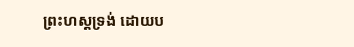ព្រះហស្តទ្រង់ ដោយប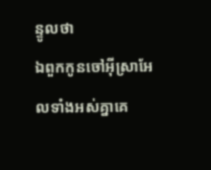ន្ទូលថា
ឯពួកកូនចៅអ៊ីស្រាអែលទាំងអស់គ្នាគេ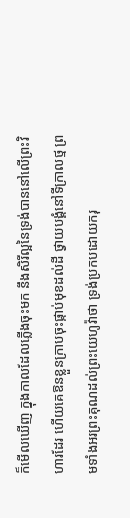ក៏មើលឃើញ ក្នុងកាលដែលភ្លើងចុះមក នឹងសិរីល្អនៃទ្រង់បាននៅលើព្រះវិហារដែរ ហើយគេឱនខ្លួនក្រាបចុះផ្កាប់មុខដល់ដី ថ្វាយបង្គំនៅទីក្រាលថ្ម ព្រមទាំងអរព្រះគុណដល់ព្រះយេហូវ៉ាថា ទ្រង់ប្រកបដោយករុ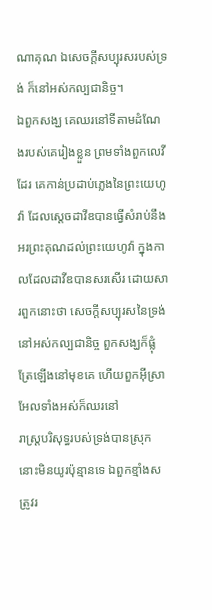ណាគុណ ឯសេចក្ដីសប្បុរសរបស់ទ្រង់ ក៏នៅអស់កល្បជានិច្ច។
ឯពួកសង្ឃ គេឈរនៅទីតាមដំណែងរបស់គេរៀងខ្លួន ព្រមទាំងពួកលេវីដែរ គេកាន់ប្រដាប់ភ្លេងនៃព្រះយេហូវ៉ា ដែលស្តេចដាវីឌបានធ្វើសំរាប់នឹងអរព្រះគុណដល់ព្រះយេហូវ៉ា ក្នុងកាលដែលដាវីឌបានសរសើរ ដោយសារពួកនោះថា សេចក្ដីសប្បុរសនៃទ្រង់នៅអស់កល្បជានិច្ច ពួកសង្ឃក៏ផ្លុំត្រែឡើងនៅមុខគេ ហើយពួកអ៊ីស្រាអែលទាំងអស់ក៏ឈរនៅ
រាស្ត្របរិសុទ្ធរបស់ទ្រង់បានស្រុកនោះមិនយូរប៉ុន្មានទេ ឯពួកខ្មាំងសត្រូវរ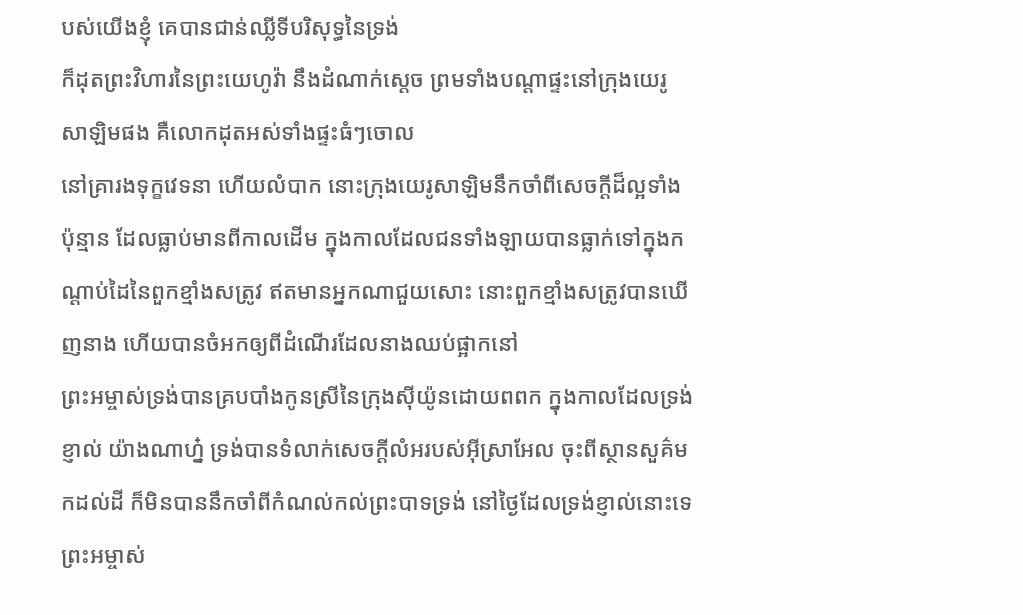បស់យើងខ្ញុំ គេបានជាន់ឈ្លីទីបរិសុទ្ធនៃទ្រង់
ក៏ដុតព្រះវិហារនៃព្រះយេហូវ៉ា នឹងដំណាក់ស្តេច ព្រមទាំងបណ្តាផ្ទះនៅក្រុងយេរូសាឡិមផង គឺលោកដុតអស់ទាំងផ្ទះធំៗចោល
នៅគ្រារងទុក្ខវេទនា ហើយលំបាក នោះក្រុងយេរូសាឡិមនឹកចាំពីសេចក្ដីដ៏ល្អទាំងប៉ុន្មាន ដែលធ្លាប់មានពីកាលដើម ក្នុងកាលដែលជនទាំងឡាយបានធ្លាក់ទៅក្នុងកណ្តាប់ដៃនៃពួកខ្មាំងសត្រូវ ឥតមានអ្នកណាជួយសោះ នោះពួកខ្មាំងសត្រូវបានឃើញនាង ហើយបានចំអកឲ្យពីដំណើរដែលនាងឈប់ផ្អាកនៅ
ព្រះអម្ចាស់ទ្រង់បានគ្របបាំងកូនស្រីនៃក្រុងស៊ីយ៉ូនដោយពពក ក្នុងកាលដែលទ្រង់ខ្ញាល់ យ៉ាងណាហ្ន៎ ទ្រង់បានទំលាក់សេចក្ដីលំអរបស់អ៊ីស្រាអែល ចុះពីស្ថានសួគ៌មកដល់ដី ក៏មិនបាននឹកចាំពីកំណល់កល់ព្រះបាទទ្រង់ នៅថ្ងៃដែលទ្រង់ខ្ញាល់នោះទេ
ព្រះអម្ចាស់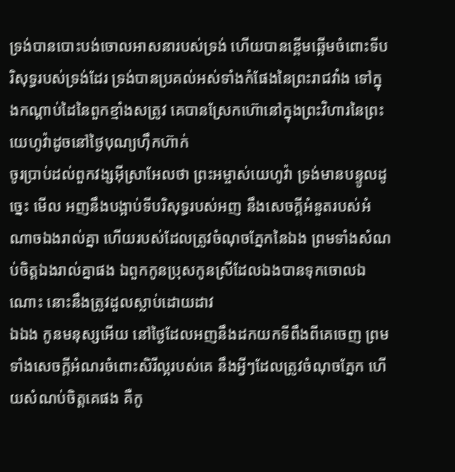ទ្រង់បានបោះបង់ចោលអាសនារបស់ទ្រង់ ហើយបានខ្ពើមឆ្អើមចំពោះទីបរិសុទ្ធរបស់ទ្រង់ដែរ ទ្រង់បានប្រគល់អស់ទាំងកំផែងនៃព្រះរាជវាំង ទៅក្នុងកណ្តាប់ដៃនៃពួកខ្មាំងសត្រូវ គេបានស្រែកហ៊ោនៅក្នុងព្រះវិហារនៃព្រះយេហូវ៉ាដូចនៅថ្ងៃបុណ្យហ៊ឹកហ៊ាក់
ចូរប្រាប់ដល់ពួកវង្សអ៊ីស្រាអែលថា ព្រះអម្ចាស់យេហូវ៉ា ទ្រង់មានបន្ទូលដូច្នេះ មើល អញនឹងបង្អាប់ទីបរិសុទ្ធរបស់អញ នឹងសេចក្ដីអំនួតរបស់អំណាចឯងរាល់គ្នា ហើយរបស់ដែលត្រូវចំណុចភ្នែកនៃឯង ព្រមទាំងសំណប់ចិត្តឯងរាល់គ្នាផង ឯពួកកូនប្រុសកូនស្រីដែលឯងបានទុកចោលឯណោះ នោះនឹងត្រូវដួលស្លាប់ដោយដាវ
ឯឯង កូនមនុស្សអើយ នៅថ្ងៃដែលអញនឹងដកយកទីពឹងពីគេចេញ ព្រមទាំងសេចក្ដីអំណរចំពោះសិរីល្អរបស់គេ នឹងអ្វីៗដែលត្រូវចំណុចភ្នែក ហើយសំណប់ចិត្តគេផង គឺកូ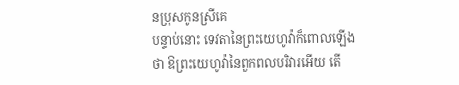នប្រុសកូនស្រីគេ
បន្ទាប់នោះ ទេវតានៃព្រះយេហូវ៉ាក៏ពោលឡើងថា ឱព្រះយេហូវ៉ានៃពួកពលបរិវារអើយ តើ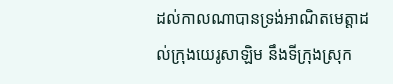ដល់កាលណាបានទ្រង់អាណិតមេត្តាដល់ក្រុងយេរូសាឡិម នឹងទីក្រុងស្រុក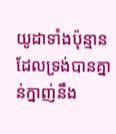យូដាទាំងប៉ុន្មាន ដែលទ្រង់បានគ្នាន់ក្នាញ់នឹង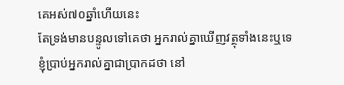គេអស់៧០ឆ្នាំហើយនេះ
តែទ្រង់មានបន្ទូលទៅគេថា អ្នករាល់គ្នាឃើញវត្ថុទាំងនេះឬទេ ខ្ញុំប្រាប់អ្នករាល់គ្នាជាប្រាកដថា នៅ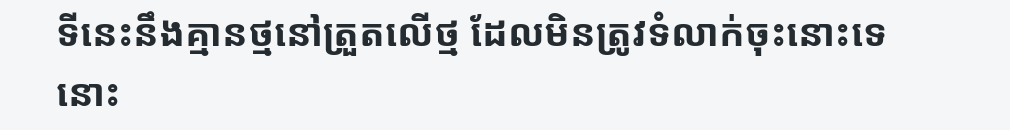ទីនេះនឹងគ្មានថ្មនៅត្រួតលើថ្ម ដែលមិនត្រូវទំលាក់ចុះនោះទេ
នោះ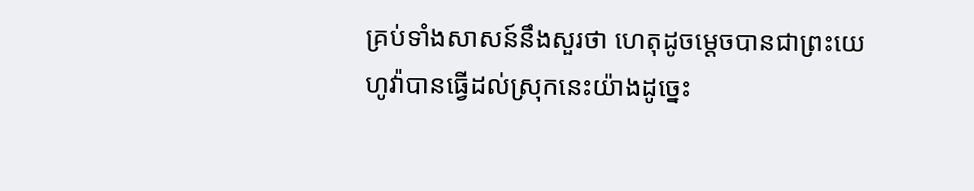គ្រប់ទាំងសាសន៍នឹងសួរថា ហេតុដូចម្តេចបានជាព្រះយេហូវ៉ាបានធ្វើដល់ស្រុកនេះយ៉ាងដូច្នេះ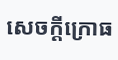សេចក្ដីក្រោធ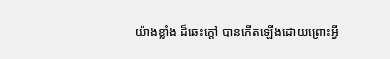យ៉ាងខ្លាំង ដ៏ឆេះក្តៅ បានកើតឡើងដោយព្រោះអ្វី